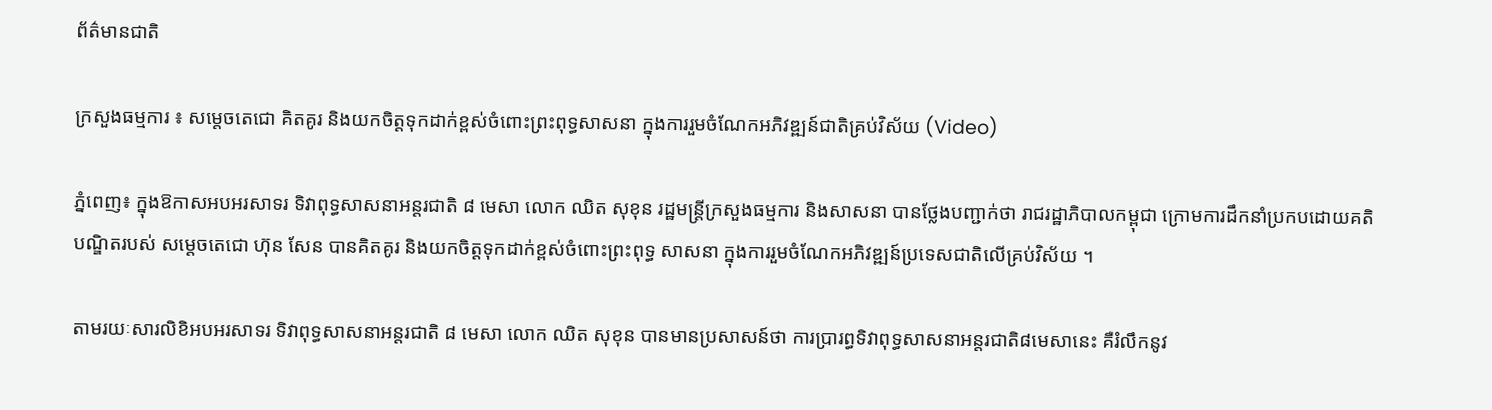ព័ត៌មានជាតិ

ក្រសួងធម្មការ ៖ សម្តេចតេជោ គិតគូរ និងយកចិត្តទុកដាក់ខ្ពស់ចំពោះព្រះពុទ្ធសាសនា ក្នុងការរួមចំណែកអភិវឌ្ឍន៍ជាតិគ្រប់វិស័យ (Video)

ភ្នំពេញ៖ ក្នុងឱកាសអបអរសាទរ ទិវាពុទ្ធសាសនាអន្តរជាតិ ៨ មេសា លោក ឈិត សុខុន រដ្ឋមន្ត្រីក្រសួងធម្មការ និងសាសនា បានថ្លែងបញ្ជាក់ថា រាជរដ្ឋាភិបាលកម្ពុជា ក្រោមការដឹកនាំប្រកបដោយគតិបណ្ឌិតរបស់ សម្តេចតេជោ ហ៊ុន សែន បានគិតគូរ និងយកចិត្តទុកដាក់ខ្ពស់ចំពោះព្រះពុទ្ធ សាសនា ក្នុងការរួមចំណែកអភិវឌ្ឍន៍ប្រទេសជាតិលើគ្រប់វិស័យ ។

តាមរយៈសារលិខិអបអរសាទរ ទិវាពុទ្ធសាសនាអន្តរជាតិ ៨ មេសា លោក ឈិត សុខុន បានមានប្រសាសន៍ថា ការប្រារព្ធទិវាពុទ្ធសាសនាអន្តរជាតិ៨មេសានេះ គឺរំលឹកនូវ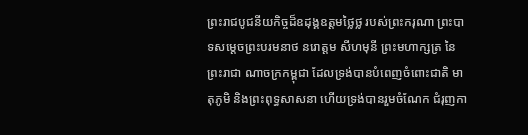ព្រះរាជបូជនីយកិច្ចដ៏ឧដុង្គឧត្តមថ្លៃថ្ល របស់ព្រះករុណា ព្រះបាទសម្តេចព្រះបរមនាថ នរោត្តម សីហមុនី ព្រះមហាក្សត្រ នៃព្រះរាជា ណាចក្រកម្ពុជា ដែលទ្រង់បានបំពេញចំពោះជាតិ មាតុភូមិ និងព្រះពុទ្ធសាសនា ហើយទ្រង់បានរួមចំណែក ជំរុញកា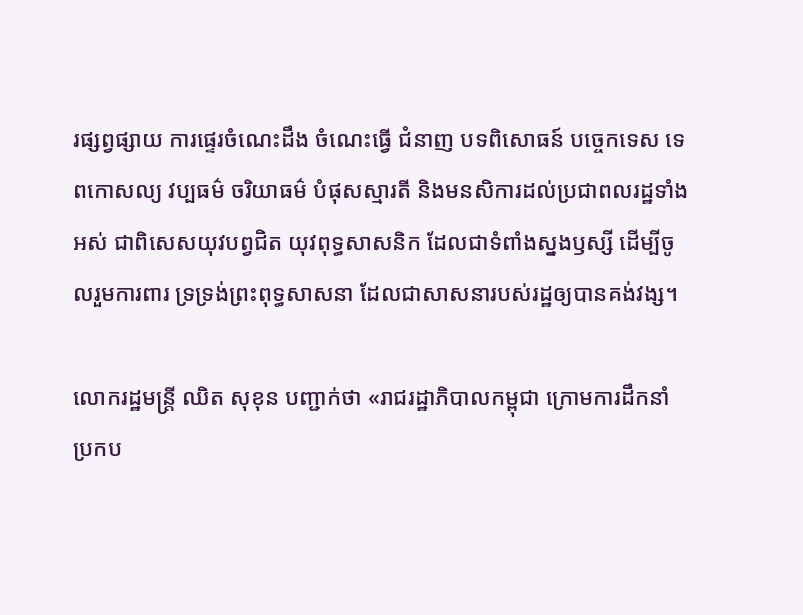រផ្សព្វផ្សាយ ការផ្ទេរចំណេះដឹង ចំណេះធ្វើ ជំនាញ បទពិសោធន៍ បច្ចេកទេស ទេពកោសល្យ វប្បធម៌ ចរិយាធម៌ បំផុសស្មារតី និងមនសិការដល់ប្រជាពលរដ្ឋទាំងអស់ ជាពិសេសយុវបព្វជិត យុវពុទ្ធសាសនិក ដែលជាទំពាំងស្នងឫស្សី ដើម្បីចូលរួមការពារ ទ្រទ្រង់ព្រះពុទ្ធសាសនា ដែលជាសាសនារបស់រដ្ឋឲ្យបានគង់វង្ស។

លោករដ្ឋមន្ត្រី ឈិត សុខុន បញ្ជាក់ថា «រាជរដ្ឋាភិបាលកម្ពុជា ក្រោមការដឹកនាំប្រកប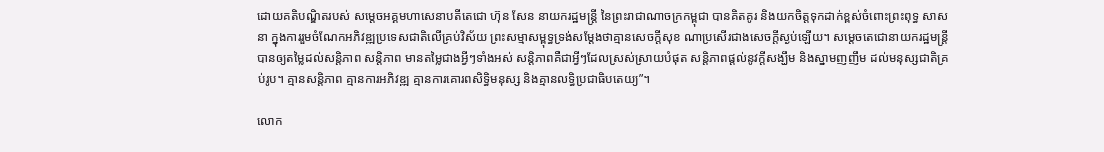ដោយគតិបណ្ឌិតរបស់ សម្តេចអគ្គមហាសេនាបតីតេជោ ហ៊ុន សែន នាយករដ្ឋមន្ត្រី នៃព្រះរាជាណាចក្រកម្ពុជា បានគិតគូរ និងយកចិត្តទុកដាក់ខ្ពស់ចំពោះព្រះពុទ្ធ សាសនា ក្នុងការរួមចំណែកអភិវឌ្ឍប្រទេសជាតិលើគ្រប់វិស័យ ព្រះសម្មាសម្ពុទ្ធទ្រង់សម្តែងថាគ្មានសេចក្តីសុខ ណាប្រសើរជាងសេចក្តីស្ងប់ឡើយ។ សម្តេចតេជោនាយករដ្ឋមន្រ្តី បានឲ្យតម្លៃដល់សន្តិភាព សន្តិភាព មានតម្លៃជាងអ្វីៗទាំងអស់ សន្តិភាពគឺជាអ្វីៗដែលស្រស់ស្រាយបំផុត សន្តិភាពផ្តល់នូវក្តីសង្ឃឹម និងស្នាមញញឹម ដល់មនុស្សជាតិគ្រប់រូប។ គ្មានសន្តិភាព គ្មានការអភិវឌ្ឍ គ្មានការគោរពសិទ្ធិមនុស្ស និងគ្មានលទ្ធិប្រជាធិបតេយ្យ”។

លោក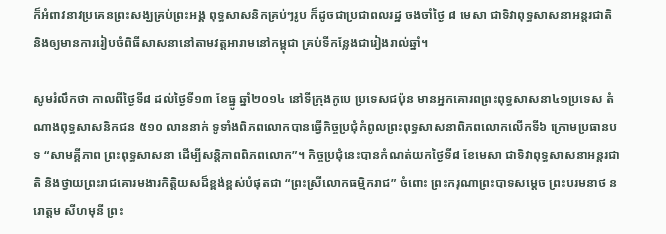ក៏អំពាវនាវប្រគេនព្រះសង្ឃគ្រប់ព្រះអង្គ ពុទ្ធសាសនិកគ្រប់ៗរូប ក៏ដូចជាប្រជាពលរដ្ឋ ចងចាំថ្ងៃ ៨ មេសា ជាទិវាពុទ្ធសាសនាអន្តរជាតិ និងឲ្យមានការរៀបចំពិធីសាសនានៅតាមវត្តអារាមនៅកម្ពុជា គ្រប់ទីកន្លែងជារៀងរាល់ឆ្នាំ។

សូមរំលឹកថា កាលពីថ្ងៃទី៨ ដល់ថ្ងៃទី១៣ ខែធ្នូ ឆ្នាំ២០១៤ នៅទីក្រុងកូបេ ប្រទេសជប៉ុន មានអ្នកគោរពព្រះពុទ្ធសាសនា៤១ប្រទេស តំណាងពុទ្ធសាសនិកជន ៥១០ លាននាក់ ទូទាំងពិភពលោកបានធ្វើកិច្ចប្រជុំកំពូលព្រះពុទ្ធសាសនាពិភពលោកលើកទី៦ ក្រោមប្រធានបទ “សាមគ្គីភាព ព្រះពុទ្ធសាសនា ដើម្បីសន្តិភាពពិភពលោក”។ កិច្ចប្រជុំនេះបានកំណត់យកថ្ងៃទី៨ ខែមេសា ជាទិវាពុទ្ធសាសនាអន្តរជាតិ និងថ្វាយព្រះរាជគោរមងារកិត្តិយសដ៏ខ្ពង់ខ្ពស់បំផុតជា “ព្រះស្រីលោកធម្មិករាជ” ចំពោះ ព្រះករុណាព្រះបាទសម្ដេច ព្រះបរមនាថ នរោត្ដម សីហមុនី ព្រះ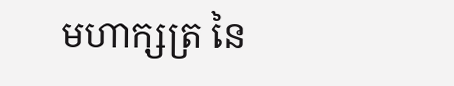មហាក្សត្រ នៃ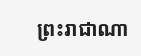ព្រះរាជាណា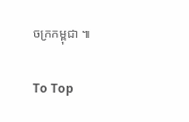ចក្រកម្ពុជា ៕

To Top